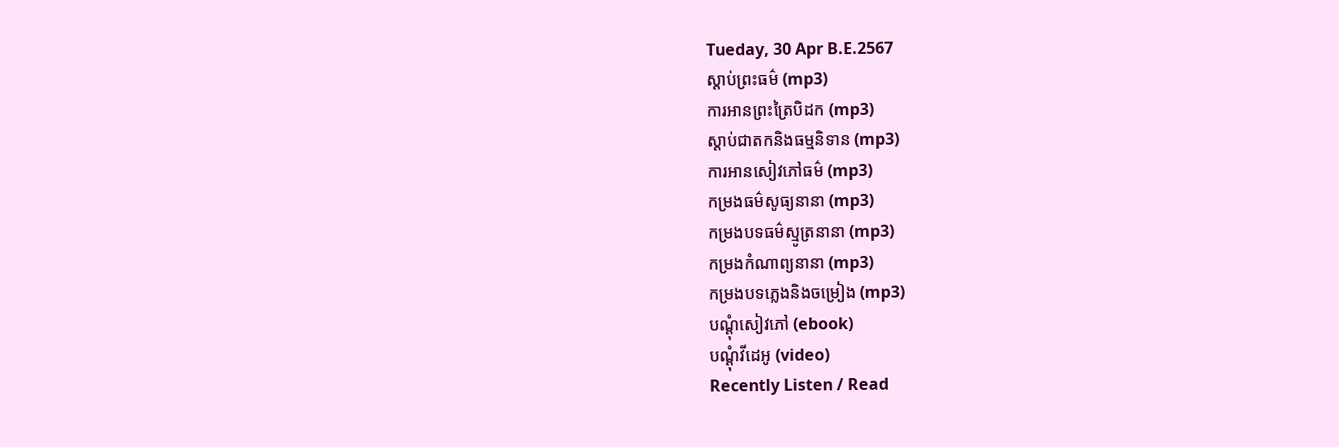Tueday, 30 Apr B.E.2567
ស្តាប់ព្រះធម៌ (mp3)
ការអានព្រះត្រៃបិដក (mp3)
ស្តាប់ជាតកនិងធម្មនិទាន (mp3)
ការអានសៀវភៅធម៌ (mp3)
កម្រងធម៌សូធ្យនានា (mp3)
កម្រងបទធម៌ស្មូត្រនានា (mp3)
កម្រងកំណាព្យនានា (mp3)
កម្រងបទភ្លេងនិងចម្រៀង (mp3)
បណ្តុំសៀវភៅ (ebook)
បណ្តុំវីដេអូ (video)
Recently Listen / Read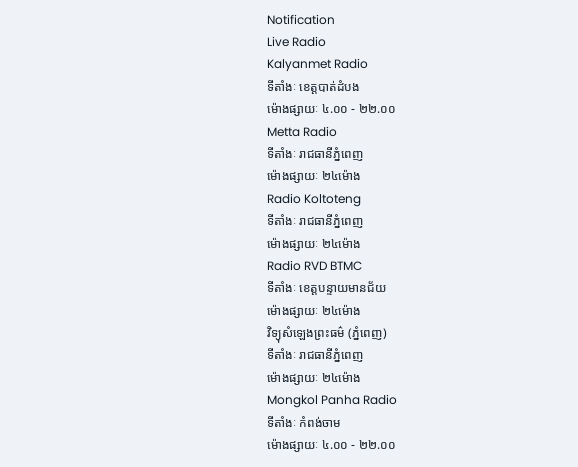Notification
Live Radio
Kalyanmet Radio
ទីតាំងៈ ខេត្តបាត់ដំបង
ម៉ោងផ្សាយៈ ៤.០០ - ២២.០០
Metta Radio
ទីតាំងៈ រាជធានីភ្នំពេញ
ម៉ោងផ្សាយៈ ២៤ម៉ោង
Radio Koltoteng
ទីតាំងៈ រាជធានីភ្នំពេញ
ម៉ោងផ្សាយៈ ២៤ម៉ោង
Radio RVD BTMC
ទីតាំងៈ ខេត្តបន្ទាយមានជ័យ
ម៉ោងផ្សាយៈ ២៤ម៉ោង
វិទ្យុសំឡេងព្រះធម៌ (ភ្នំពេញ)
ទីតាំងៈ រាជធានីភ្នំពេញ
ម៉ោងផ្សាយៈ ២៤ម៉ោង
Mongkol Panha Radio
ទីតាំងៈ កំពង់ចាម
ម៉ោងផ្សាយៈ ៤.០០ - ២២.០០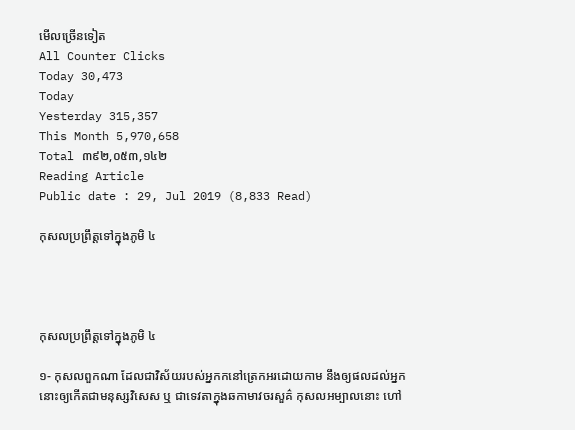មើលច្រើនទៀត
All Counter Clicks
Today 30,473
Today
Yesterday 315,357
This Month 5,970,658
Total ៣៩២,០៥៣,១៤២
Reading Article
Public date : 29, Jul 2019 (8,833 Read)

កុសលប្រព្រឹត្តទៅក្នុងភូមិ ៤




កុសលប្រព្រឹត្តទៅក្នុងភូមិ ៤

១- កុសលពួកណា ដែលជាវិស័យរបស់អ្នកកនៅត្រេកអរដោយកាម នឹងឲ្យផលដល់អ្នកនោះឲ្យកើតជាមនុស្សវិសេស ឬ ជាទេវតាក្នុងឆកាមាវចរសួគ៌ កុសលអម្បាលនោះ ហៅ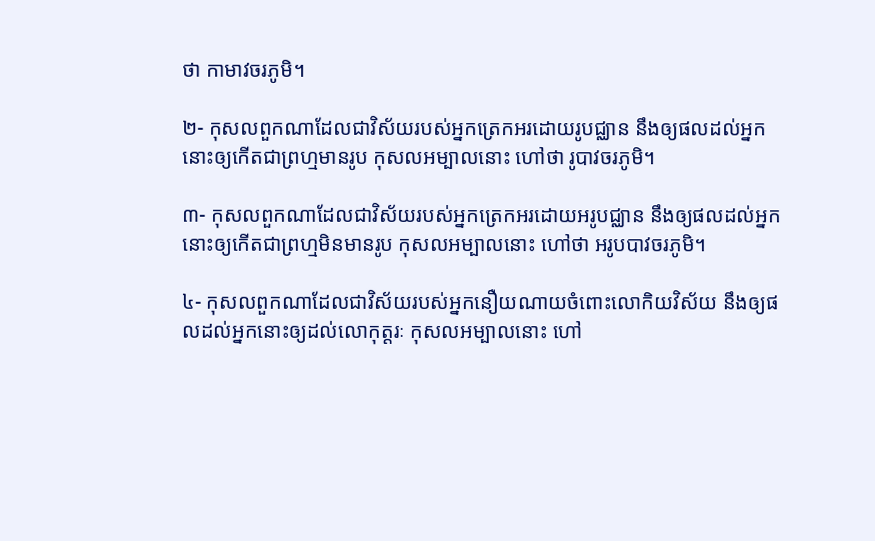ថា កាមាវចរភូមិ។

២- កុសលពួកណាដែលជាវិស័យរបស់អ្នកត្រេកអរដោយរូបជ្ឈាន នឹងឲ្យផលដល់អ្នកនោះឲ្យកើតជាព្រហ្មមានរូប កុសលអម្បាលនោះ ហៅថា រូបាវចរភូមិ។

៣- កុសលពួកណាដែលជាវិស័យរបស់អ្នកត្រេកអរដោយអរូបជ្ឈាន នឹងឲ្យផលដល់អ្នកនោះឲ្យកើតជាព្រហ្មមិនមានរូប កុសលអម្បាលនោះ ហៅថា អរូបបាវចរភូមិ។

៤- កុសលពួកណាដែលជាវិស័យរបស់អ្នកនឿយណាយចំពោះលោកិយវិស័យ នឹងឲ្យផលដល់អ្នកនោះឲ្យដល់លោកុត្តរៈ កុសលអម្បាលនោះ ហៅ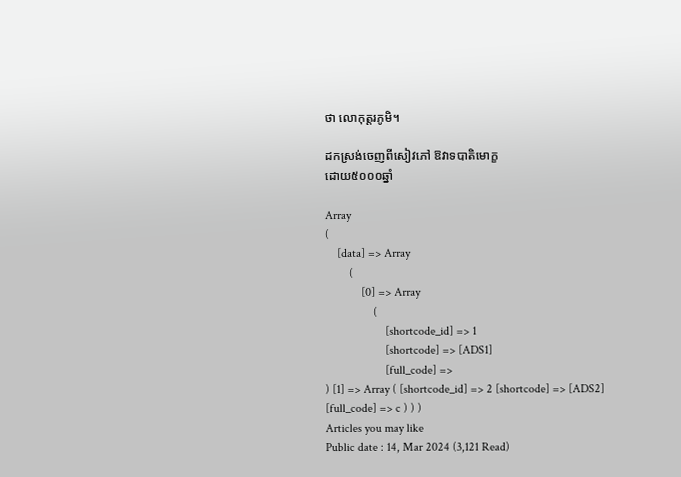ថា លោកុត្តរភូមិ។

ដកស្រង់ចេញពីសៀវភៅ ឱវាទបាតិមោក្ខ
ដោយ៥០០០ឆ្នាំ

Array
(
    [data] => Array
        (
            [0] => Array
                (
                    [shortcode_id] => 1
                    [shortcode] => [ADS1]
                    [full_code] =>
) [1] => Array ( [shortcode_id] => 2 [shortcode] => [ADS2] [full_code] => c ) ) )
Articles you may like
Public date : 14, Mar 2024 (3,121 Read)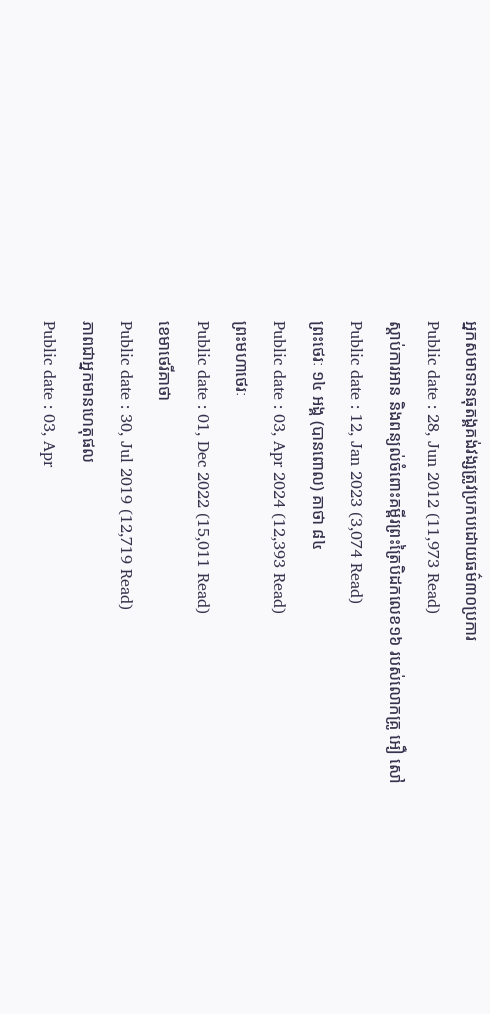អ្នកសមាទានធុតង្គគង់វង្សត្រូវប្រកបដោយធម៌៣០ប្រការ
Public date : 28, Jun 2012 (11,973 Read)
ស្តាប់ការអាន និងពន្យល់ចំពោះគម្ពីរព្រះត្រៃបិដកលេខ១៦ របស់លោកគ្រូ អឿ សៅ
Public date : 12, Jan 2023 (3,074 Read)
ព្រះថេរៈ ១៤ អង្គ (បានពោល) គាថា ៨៤
Public date : 03, Apr 2024 (12,393 Read)
ព្រះមហាថេរៈ
Public date : 01, Dec 2022 (15,011 Read)
ខេមាថេរីគាថា
Public date : 30, Jul 2019 (12,719 Read)
ភាពជាអ្នកមានហេតុផល
Public date : 03, Apr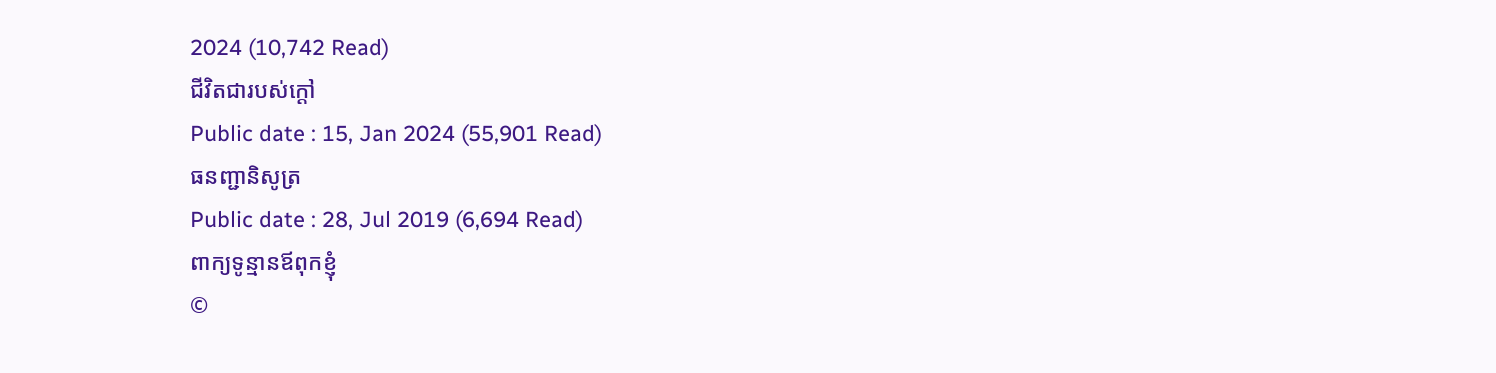2024 (10,742 Read)
ជីវិតជារបស់ក្ដៅ
Public date : 15, Jan 2024 (55,901 Read)
ធនញ្ជានិសូត្រ
Public date : 28, Jul 2019 (6,694 Read)
ពាក្យទូន្មានឪពុកខ្ញុំ
©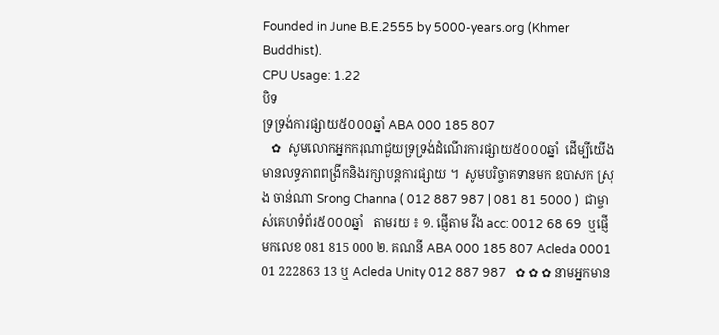Founded in June B.E.2555 by 5000-years.org (Khmer Buddhist).
CPU Usage: 1.22
បិទ
ទ្រទ្រង់ការផ្សាយ៥០០០ឆ្នាំ ABA 000 185 807
   ✿  សូមលោកអ្នកករុណាជួយទ្រទ្រង់ដំណើរការផ្សាយ៥០០០ឆ្នាំ  ដើម្បីយើងមានលទ្ធភាពពង្រីកនិងរក្សាបន្តការផ្សាយ ។  សូមបរិច្ចាគទានមក ឧបាសក ស្រុង ចាន់ណា Srong Channa ( 012 887 987 | 081 81 5000 )  ជាម្ចាស់គេហទំព័រ៥០០០ឆ្នាំ   តាមរយ ៖ ១. ផ្ញើតាម វីង acc: 0012 68 69  ឬផ្ញើមកលេខ 081 815 000 ២. គណនី ABA 000 185 807 Acleda 0001 01 222863 13 ឬ Acleda Unity 012 887 987   ✿ ✿ ✿ នាមអ្នកមាន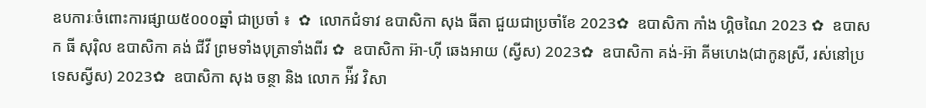ឧបការៈចំពោះការផ្សាយ៥០០០ឆ្នាំ ជាប្រចាំ ៖  ✿  លោកជំទាវ ឧបាសិកា សុង ធីតា ជួយជាប្រចាំខែ 2023✿  ឧបាសិកា កាំង ហ្គិចណៃ 2023 ✿  ឧបាសក ធី សុរ៉ិល ឧបាសិកា គង់ ជីវី ព្រមទាំងបុត្រាទាំងពីរ ✿  ឧបាសិកា អ៊ា-ហុី ឆេងអាយ (ស្វីស) 2023✿  ឧបាសិកា គង់-អ៊ា គីមហេង(ជាកូនស្រី, រស់នៅប្រទេសស្វីស) 2023✿  ឧបាសិកា សុង ចន្ថា និង លោក អ៉ីវ វិសា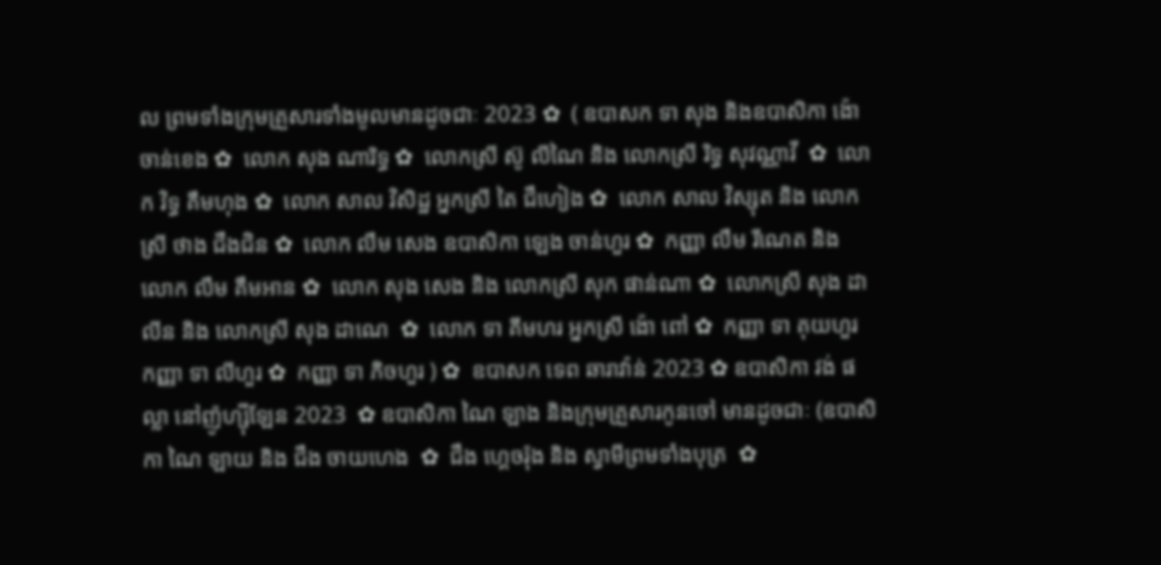ល ព្រមទាំងក្រុមគ្រួសារទាំងមូលមានដូចជាៈ 2023 ✿  ( ឧបាសក ទា សុង និងឧបាសិកា ង៉ោ ចាន់ខេង ✿  លោក សុង ណារិទ្ធ ✿  លោកស្រី ស៊ូ លីណៃ និង លោកស្រី រិទ្ធ សុវណ្ណាវី  ✿  លោក វិទ្ធ គឹមហុង ✿  លោក សាល វិសិដ្ឋ អ្នកស្រី តៃ ជឹហៀង ✿  លោក សាល វិស្សុត និង លោកស្រី ថាង ជឹងជិន ✿  លោក លឹម សេង ឧបាសិកា ឡេង ចាន់ហួរ ✿  កញ្ញា លឹម រីណេត និង លោក លឹម គឹមអាន ✿  លោក សុង សេង និង លោកស្រី សុក ផាន់ណា ✿  លោកស្រី សុង ដាលីន និង លោកស្រី សុង ដាណេ  ✿  លោក ទា គីមហរ អ្នកស្រី ង៉ោ ពៅ ✿  កញ្ញា ទា គុយហួរ កញ្ញា ទា លីហួរ ✿  កញ្ញា ទា ភិចហួរ ) ✿  ឧបាសក ទេព ឆារាវ៉ាន់ 2023 ✿ ឧបាសិកា វង់ ផល្លា នៅញ៉ូហ្ស៊ីឡែន 2023  ✿ ឧបាសិកា ណៃ ឡាង និងក្រុមគ្រួសារកូនចៅ មានដូចជាៈ (ឧបាសិកា ណៃ ឡាយ និង ជឹង ចាយហេង  ✿  ជឹង ហ្គេចរ៉ុង និង ស្វាមីព្រមទាំងបុត្រ  ✿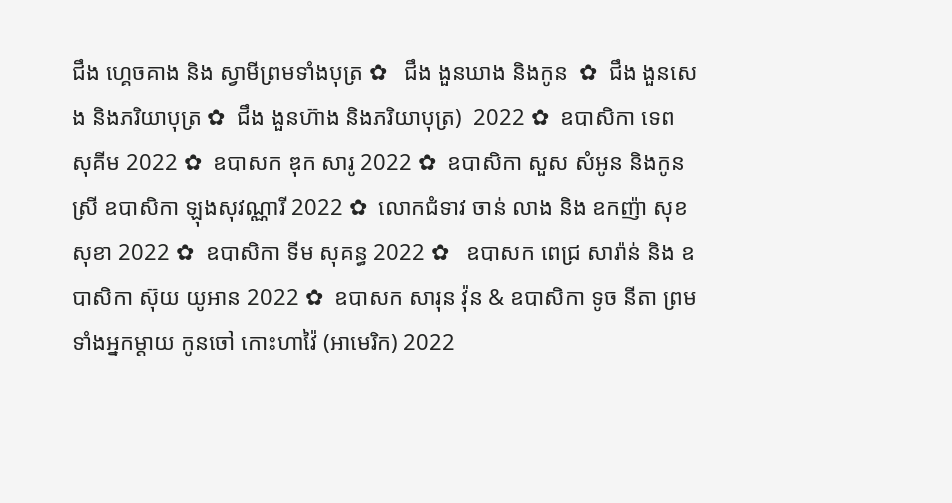ជឹង ហ្គេចគាង និង ស្វាមីព្រមទាំងបុត្រ ✿   ជឹង ងួនឃាង និងកូន  ✿  ជឹង ងួនសេង និងភរិយាបុត្រ ✿  ជឹង ងួនហ៊ាង និងភរិយាបុត្រ)  2022 ✿  ឧបាសិកា ទេព សុគីម 2022 ✿  ឧបាសក ឌុក សារូ 2022 ✿  ឧបាសិកា សួស សំអូន និងកូនស្រី ឧបាសិកា ឡុងសុវណ្ណារី 2022 ✿  លោកជំទាវ ចាន់ លាង និង ឧកញ៉ា សុខ សុខា 2022 ✿  ឧបាសិកា ទីម សុគន្ធ 2022 ✿   ឧបាសក ពេជ្រ សារ៉ាន់ និង ឧបាសិកា ស៊ុយ យូអាន 2022 ✿  ឧបាសក សារុន វ៉ុន & ឧបាសិកា ទូច នីតា ព្រមទាំងអ្នកម្តាយ កូនចៅ កោះហាវ៉ៃ (អាមេរិក) 2022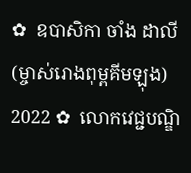✿  ឧបាសិកា ចាំង ដាលី (ម្ចាស់រោងពុម្ពគីមឡុង) 2022 ✿  លោកវេជ្ជបណ្ឌិ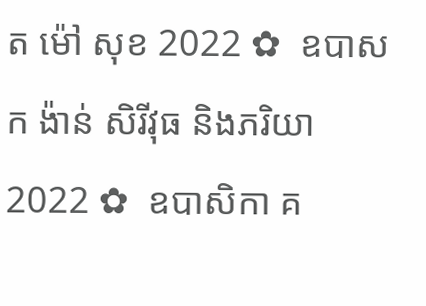ត ម៉ៅ សុខ 2022 ✿  ឧបាសក ង៉ាន់ សិរីវុធ និងភរិយា 2022 ✿  ឧបាសិកា គ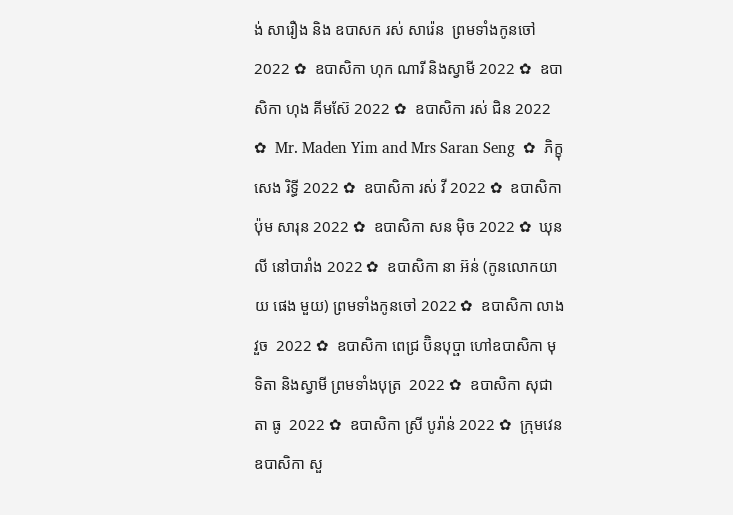ង់ សារឿង និង ឧបាសក រស់ សារ៉េន  ព្រមទាំងកូនចៅ 2022 ✿  ឧបាសិកា ហុក ណារី និងស្វាមី 2022 ✿  ឧបាសិកា ហុង គីមស៊ែ 2022 ✿  ឧបាសិកា រស់ ជិន 2022 ✿  Mr. Maden Yim and Mrs Saran Seng  ✿  ភិក្ខុ សេង រិទ្ធី 2022 ✿  ឧបាសិកា រស់ វី 2022 ✿  ឧបាសិកា ប៉ុម សារុន 2022 ✿  ឧបាសិកា សន ម៉ិច 2022 ✿  ឃុន លី នៅបារាំង 2022 ✿  ឧបាសិកា នា អ៊ន់ (កូនលោកយាយ ផេង មួយ) ព្រមទាំងកូនចៅ 2022 ✿  ឧបាសិកា លាង វួច  2022 ✿  ឧបាសិកា ពេជ្រ ប៊ិនបុប្ផា ហៅឧបាសិកា មុទិតា និងស្វាមី ព្រមទាំងបុត្រ  2022 ✿  ឧបាសិកា សុជាតា ធូ  2022 ✿  ឧបាសិកា ស្រី បូរ៉ាន់ 2022 ✿  ក្រុមវេន ឧបាសិកា សួ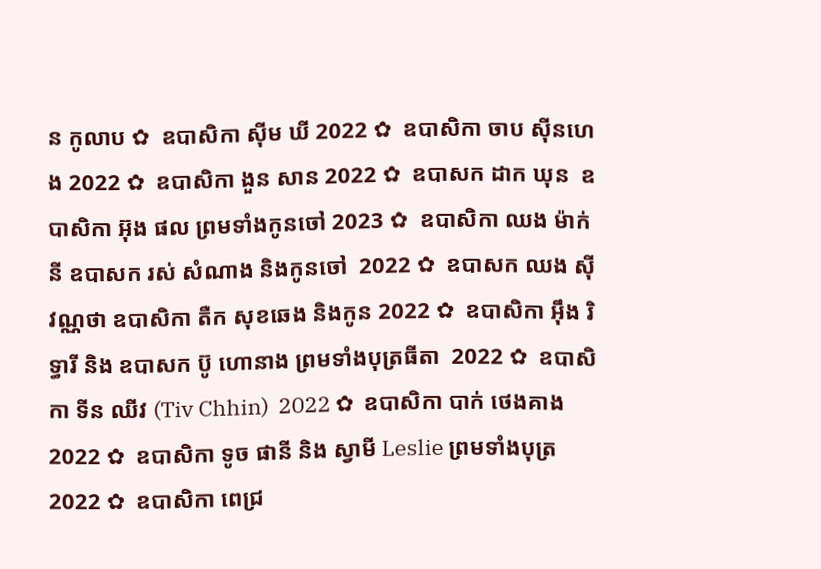ន កូលាប ✿  ឧបាសិកា ស៊ីម ឃី 2022 ✿  ឧបាសិកា ចាប ស៊ីនហេង 2022 ✿  ឧបាសិកា ងួន សាន 2022 ✿  ឧបាសក ដាក ឃុន  ឧបាសិកា អ៊ុង ផល ព្រមទាំងកូនចៅ 2023 ✿  ឧបាសិកា ឈង ម៉ាក់នី ឧបាសក រស់ សំណាង និងកូនចៅ  2022 ✿  ឧបាសក ឈង សុីវណ្ណថា ឧបាសិកា តឺក សុខឆេង និងកូន 2022 ✿  ឧបាសិកា អុឹង រិទ្ធារី និង ឧបាសក ប៊ូ ហោនាង ព្រមទាំងបុត្រធីតា  2022 ✿  ឧបាសិកា ទីន ឈីវ (Tiv Chhin)  2022 ✿  ឧបាសិកា បាក់ ថេងគាង 2022 ✿  ឧបាសិកា ទូច ផានី និង ស្វាមី Leslie ព្រមទាំងបុត្រ  2022 ✿  ឧបាសិកា ពេជ្រ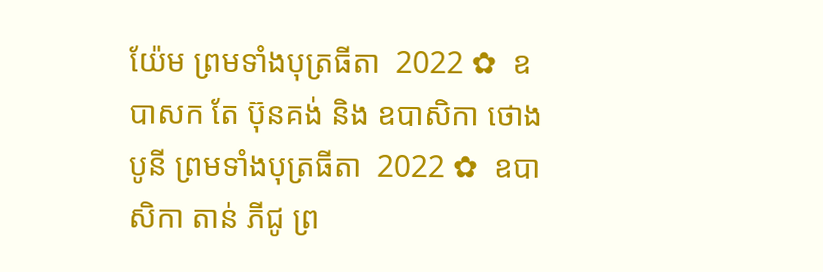យ៉ែម ព្រមទាំងបុត្រធីតា  2022 ✿  ឧបាសក តែ ប៊ុនគង់ និង ឧបាសិកា ថោង បូនី ព្រមទាំងបុត្រធីតា  2022 ✿  ឧបាសិកា តាន់ ភីជូ ព្រ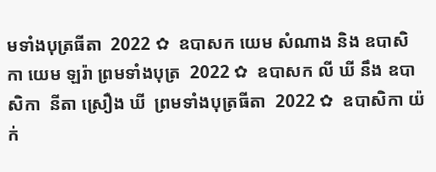មទាំងបុត្រធីតា  2022 ✿  ឧបាសក យេម សំណាង និង ឧបាសិកា យេម ឡរ៉ា ព្រមទាំងបុត្រ  2022 ✿  ឧបាសក លី ឃី នឹង ឧបាសិកា  នីតា ស្រឿង ឃី  ព្រមទាំងបុត្រធីតា  2022 ✿  ឧបាសិកា យ៉ក់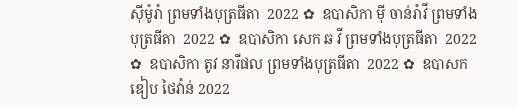សុីម៉ូរ៉ា ព្រមទាំងបុត្រធីតា  2022 ✿  ឧបាសិកា មុី ចាន់រ៉ាវី ព្រមទាំងបុត្រធីតា  2022 ✿  ឧបាសិកា សេក ឆ វី ព្រមទាំងបុត្រធីតា  2022 ✿  ឧបាសិកា តូវ នារីផល ព្រមទាំងបុត្រធីតា  2022 ✿  ឧបាសក ឌៀប ថៃវ៉ាន់ 2022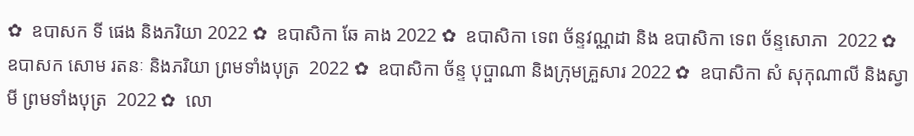✿  ឧបាសក ទី ផេង និងភរិយា 2022 ✿  ឧបាសិកា ឆែ គាង 2022 ✿  ឧបាសិកា ទេព ច័ន្ទវណ្ណដា និង ឧបាសិកា ទេព ច័ន្ទសោភា  2022 ✿  ឧបាសក សោម រតនៈ និងភរិយា ព្រមទាំងបុត្រ  2022 ✿  ឧបាសិកា ច័ន្ទ បុប្ផាណា និងក្រុមគ្រួសារ 2022 ✿  ឧបាសិកា សំ សុកុណាលី និងស្វាមី ព្រមទាំងបុត្រ  2022 ✿  លោ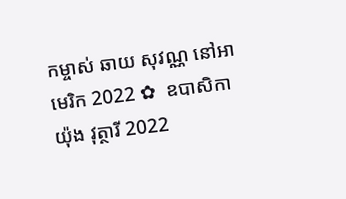កម្ចាស់ ឆាយ សុវណ្ណ នៅអាមេរិក 2022 ✿  ឧបាសិកា យ៉ុង វុត្ថារី 2022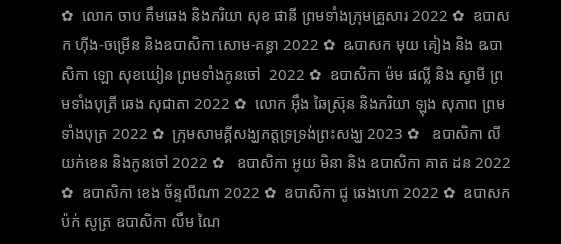✿  លោក ចាប គឹមឆេង និងភរិយា សុខ ផានី ព្រមទាំងក្រុមគ្រួសារ 2022 ✿  ឧបាសក ហ៊ីង-ចម្រើន និងឧបាសិកា សោម-គន្ធា 2022 ✿  ឩបាសក មុយ គៀង និង ឩបាសិកា ឡោ សុខឃៀន ព្រមទាំងកូនចៅ  2022 ✿  ឧបាសិកា ម៉ម ផល្លី និង ស្វាមី ព្រមទាំងបុត្រី ឆេង សុជាតា 2022 ✿  លោក អ៊ឹង ឆៃស្រ៊ុន និងភរិយា ឡុង សុភាព ព្រមទាំងបុត្រ 2022 ✿  ក្រុមសាមគ្គីសង្ឃភត្តទ្រទ្រង់ព្រះសង្ឃ 2023 ✿   ឧបាសិកា លី យក់ខេន និងកូនចៅ 2022 ✿   ឧបាសិកា អូយ មិនា និង ឧបាសិកា គាត ដន 2022 ✿  ឧបាសិកា ខេង ច័ន្ទលីណា 2022 ✿  ឧបាសិកា ជូ ឆេងហោ 2022 ✿  ឧបាសក ប៉ក់ សូត្រ ឧបាសិកា លឹម ណៃ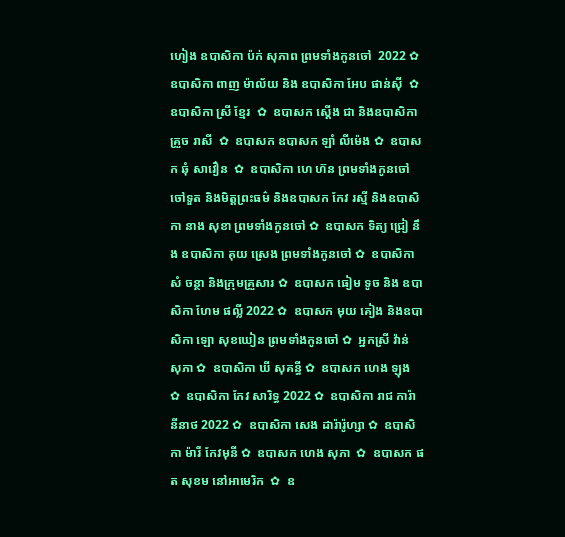ហៀង ឧបាសិកា ប៉ក់ សុភាព ព្រមទាំងកូនចៅ  2022 ✿  ឧបាសិកា ពាញ ម៉ាល័យ និង ឧបាសិកា អែប ផាន់ស៊ី  ✿  ឧបាសិកា ស្រី ខ្មែរ  ✿  ឧបាសក ស្តើង ជា និងឧបាសិកា គ្រួច រាសី  ✿  ឧបាសក ឧបាសក ឡាំ លីម៉េង ✿  ឧបាសក ឆុំ សាវឿន  ✿  ឧបាសិកា ហេ ហ៊ន ព្រមទាំងកូនចៅ ចៅទួត និងមិត្តព្រះធម៌ និងឧបាសក កែវ រស្មី និងឧបាសិកា នាង សុខា ព្រមទាំងកូនចៅ ✿  ឧបាសក ទិត្យ ជ្រៀ នឹង ឧបាសិកា គុយ ស្រេង ព្រមទាំងកូនចៅ ✿  ឧបាសិកា សំ ចន្ថា និងក្រុមគ្រួសារ ✿  ឧបាសក ធៀម ទូច និង ឧបាសិកា ហែម ផល្លី 2022 ✿  ឧបាសក មុយ គៀង និងឧបាសិកា ឡោ សុខឃៀន ព្រមទាំងកូនចៅ ✿  អ្នកស្រី វ៉ាន់ សុភា ✿  ឧបាសិកា ឃី សុគន្ធី ✿  ឧបាសក ហេង ឡុង  ✿  ឧបាសិកា កែវ សារិទ្ធ 2022 ✿  ឧបាសិកា រាជ ការ៉ានីនាថ 2022 ✿  ឧបាសិកា សេង ដារ៉ារ៉ូហ្សា ✿  ឧបាសិកា ម៉ារី កែវមុនី ✿  ឧបាសក ហេង សុភា  ✿  ឧបាសក ផត សុខម នៅអាមេរិក  ✿  ឧ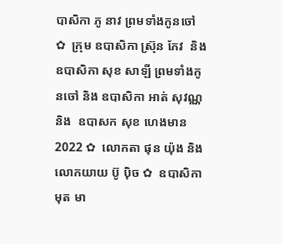បាសិកា ភូ នាវ ព្រមទាំងកូនចៅ ✿  ក្រុម ឧបាសិកា ស្រ៊ុន កែវ  និង ឧបាសិកា សុខ សាឡី ព្រមទាំងកូនចៅ និង ឧបាសិកា អាត់ សុវណ្ណ និង  ឧបាសក សុខ ហេងមាន 2022 ✿  លោកតា ផុន យ៉ុង និង លោកយាយ ប៊ូ ប៉ិច ✿  ឧបាសិកា មុត មា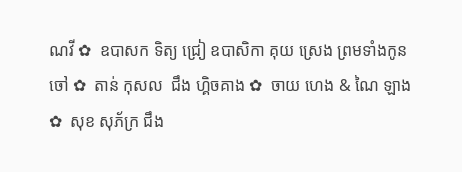ណវី ✿  ឧបាសក ទិត្យ ជ្រៀ ឧបាសិកា គុយ ស្រេង ព្រមទាំងកូនចៅ ✿  តាន់ កុសល  ជឹង ហ្គិចគាង ✿  ចាយ ហេង & ណៃ ឡាង ✿  សុខ សុភ័ក្រ ជឹង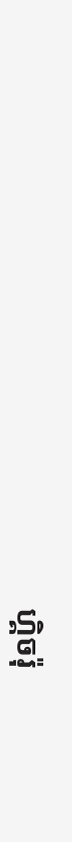ហ្គិចរ៉ុ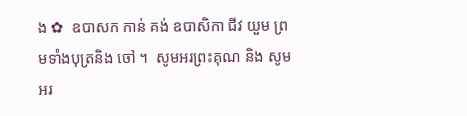ង ✿  ឧបាសក កាន់ គង់ ឧបាសិកា ជីវ យួម ព្រមទាំងបុត្រនិង ចៅ ។  សូមអរព្រះគុណ និង សូមអរ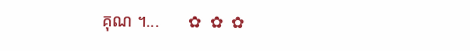គុណ ។...       ✿  ✿  ✿